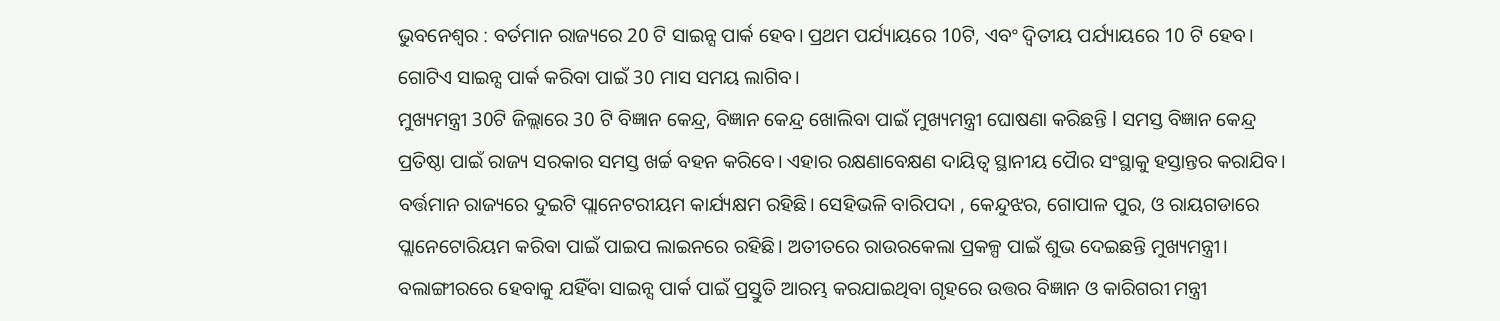ଭୁବନେଶ୍ୱର : ବର୍ତମାନ ରାଜ୍ୟରେ 20 ଟି ସାଇନ୍ସ ପାର୍କ ହେବ। ପ୍ରଥମ ପର୍ଯ୍ୟାୟରେ 10ଟି, ଏବଂ ଦ୍ୱିତୀୟ ପର୍ଯ୍ୟାୟରେ 10 ଟି ହେବ। ଗୋଟିଏ ସାଇନ୍ସ ପାର୍କ କରିବା ପାଇଁ 30 ମାସ ସମୟ ଲାଗିବ।
ମୁଖ୍ୟମନ୍ତ୍ରୀ 30ଟି ଜିଲ୍ଲାରେ 30 ଟି ବିଜ୍ଞାନ କେନ୍ଦ୍ର, ବିଜ୍ଞାନ କେନ୍ଦ୍ର ଖୋଲିବା ପାଇଁ ମୁଖ୍ୟମନ୍ତ୍ରୀ ଘୋଷଣା କରିଛନ୍ତି l ସମସ୍ତ ବିଜ୍ଞାନ କେନ୍ଦ୍ର ପ୍ରତିଷ୍ଠା ପାଇଁ ରାଜ୍ୟ ସରକାର ସମସ୍ତ ଖର୍ଚ୍ଚ ବହନ କରିବେ। ଏହାର ରକ୍ଷଣାବେକ୍ଷଣ ଦାୟିତ୍ୱ ସ୍ଥାନୀୟ ପୋୖର ସଂସ୍ଥାକୁ ହସ୍ତାନ୍ତର କରାଯିବ।
ବର୍ତ୍ତମାନ ରାଜ୍ୟରେ ଦୁଇଟି ପ୍ଲାନେଟରୀୟମ କାର୍ଯ୍ୟକ୍ଷମ ରହିଛି। ସେହିଭଳି ବାରିପଦା , କେନ୍ଦୁଝର, ଗୋପାଳ ପୁର, ଓ ରାୟଗଡାରେ ପ୍ଲାନେଟୋରିୟମ କରିବା ପାଇଁ ପାଇପ ଲାଇନରେ ରହିଛି। ଅତୀତରେ ରାଉରକେଲା ପ୍ରକଳ୍ପ ପାଇଁ ଶୁଭ ଦେଇଛନ୍ତି ମୁଖ୍ୟମନ୍ତ୍ରୀ। ବଲାଙ୍ଗୀରରେ ହେବାକୁ ଯହିଁବା ସାଇନ୍ସ ପାର୍କ ପାଇଁ ପ୍ରସ୍ତୁତି ଆରମ୍ଭ କରଯାଇଥିବା ଗୃହରେ ଉତ୍ତର ବିଜ୍ଞାନ ଓ କାରିଗରୀ ମନ୍ତ୍ରୀ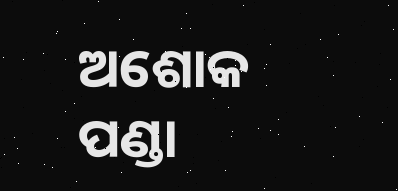ଅଶୋକ ପଣ୍ଡା